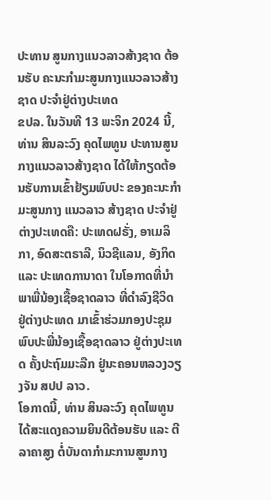ປະທານ ສູນກາງແນວລາວສ້າງຊາດ ຕ້ອນຮັບ ຄະນະກໍາມະສູນກາງແນວລາວສ້າງຊາດ ປະຈໍາຢູ່ຕ່າງປະເທດ
ຂປລ. ໃນວັນທີ 13 ພະຈິກ 2024 ນີ້, ທ່ານ ສິນລະວົງ ຄຸດໄພທູນ ປະທານສູນກາງແນວລາວສ້າງຊາດ ໄດ້ໃຫ້ກຽດຕ້ອນຮັບການເຂົ້າຢ້ຽມພົບປະ ຂອງຄະນະກໍາມະສູນກາງ ແນວລາວ ສ້າງຊາດ ປະຈໍາຢູ່ຕ່າງປະເທດຄື: ປະເທດຝຣັ່ງ, ອາເມລິກາ, ອົດສະຕຣາລີ, ນິວຊີແລນ, ອັງກິດ ແລະ ປະເທດການາດາ ໃນໂອກາດທີ່ນໍາພາພີ່ນ້ອງເຊື້ອຊາດລາວ ທີ່ດໍາລົງຊີວິດ ຢູ່ຕ່າງປະເທດ ມາເຂົ້າຮ່ວມກອງປະຊຸມ ພົບປະພີ່ນ້ອງເຊື້ອຊາດລາວ ຢູ່ຕ່າງປະເທດ ຄັ້ງປະຖົມມະລືກ ຢູ່ນະຄອນຫລວງວຽງຈັນ ສປປ ລາວ.
ໂອກາດນີ້, ທ່ານ ສິນລະວົງ ຄຸດໄພທູນ ໄດ້ສະແດງຄວາມຍິນດີຕ້ອນຮັບ ແລະ ຕີລາຄາສູງ ຕໍ່ບັນດາກໍາມະການສູນກາງ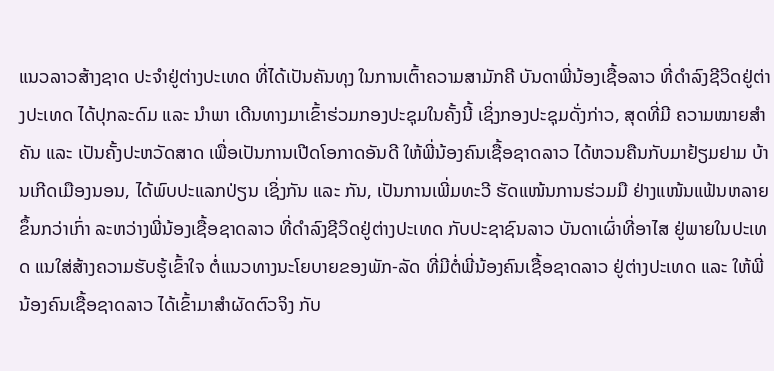ແນວລາວສ້າງຊາດ ປະຈໍາຢູ່ຕ່າງປະເທດ ທີ່ໄດ້ເປັນຄັນທຸງ ໃນການເຕົ້າຄວາມສາມັກຄີ ບັນດາພີ່ນ້ອງເຊື້ອລາວ ທີ່ດໍາລົງຊີວິດຢູ່ຕ່າງປະເທດ ໄດ້ປຸກລະດົມ ແລະ ນໍາພາ ເດີນທາງມາເຂົ້າຮ່ວມກອງປະຊຸມໃນຄັ້ງນີ້ ເຊິ່ງກອງປະຊຸມດັ່ງກ່າວ, ສຸດທີ່ມີ ຄວາມໝາຍສໍາຄັນ ແລະ ເປັນຄັ້ງປະຫວັດສາດ ເພື່ອເປັນການເປີດໂອກາດອັນດີ ໃຫ້ພີ່ນ້ອງຄົນເຊື້ອຊາດລາວ ໄດ້ຫວນຄືນກັບມາຢ້ຽມຢາມ ບ້ານເກີດເມືອງນອນ, ໄດ້ພົບປະແລກປ່ຽນ ເຊິ່ງກັນ ແລະ ກັນ, ເປັນການເພີ່ມທະວີ ຮັດແໜ້ນການຮ່ວມມື ຢ່າງແໜ້ນແຟ້ນຫລາຍຂຶ້ນກວ່າເກົ່າ ລະຫວ່າງພີ່ນ້ອງເຊື້ອຊາດລາວ ທີ່ດໍາລົງຊີວິດຢູ່ຕ່າງປະເທດ ກັບປະຊາຊົນລາວ ບັນດາເຜົ່າທີ່ອາໄສ ຢູ່ພາຍໃນປະເທດ ແນໃສ່ສ້າງຄວາມຮັບຮູ້ເຂົ້າໃຈ ຕໍ່ແນວທາງນະໂຍບາຍຂອງພັກ-ລັດ ທີ່ມີຕໍ່ພີ່ນ້ອງຄົນເຊື້ອຊາດລາວ ຢູ່ຕ່າງປະເທດ ແລະ ໃຫ້ພີ່ນ້ອງຄົນເຊື້ອຊາດລາວ ໄດ້ເຂົ້າມາສໍາຜັດຕົວຈິງ ກັບ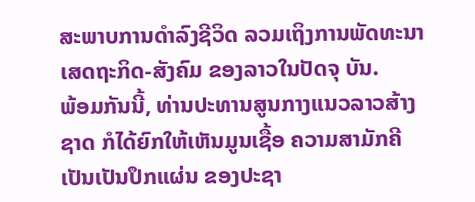ສະພາບການດໍາລົງຊີວິດ ລວມເຖິງການພັດທະນາ ເສດຖະກິດ-ສັງຄົມ ຂອງລາວໃນປັດຈຸ ບັນ.
ພ້ອມກັນນີ້, ທ່ານປະທານສູນກາງແນວລາວສ້າງຊາດ ກໍໄດ້ຍົກໃຫ້ເຫັນມູນເຊື້ອ ຄວາມສາມັກຄີ ເປັນເປັນປຶກແຜ່ນ ຂອງປະຊາ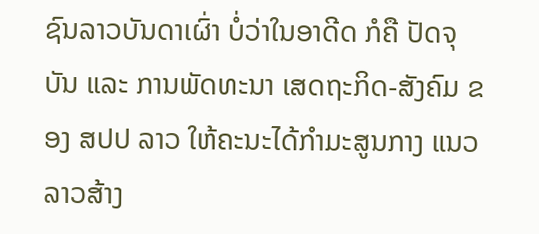ຊົນລາວບັນດາເຜົ່າ ບໍ່ວ່າໃນອາດີດ ກໍຄື ປັດຈຸບັນ ແລະ ການພັດທະນາ ເສດຖະກິດ-ສັງຄົມ ຂອງ ສປປ ລາວ ໃຫ້ຄະນະໄດ້ກໍາມະສູນກາງ ແນວລາວສ້າງ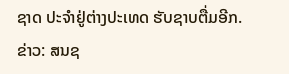ຊາດ ປະຈໍາຢູ່ຕ່າງປະເທດ ຮັບຊາບຕື່ມອີກ.
ຂ່າວ: ສນຊ